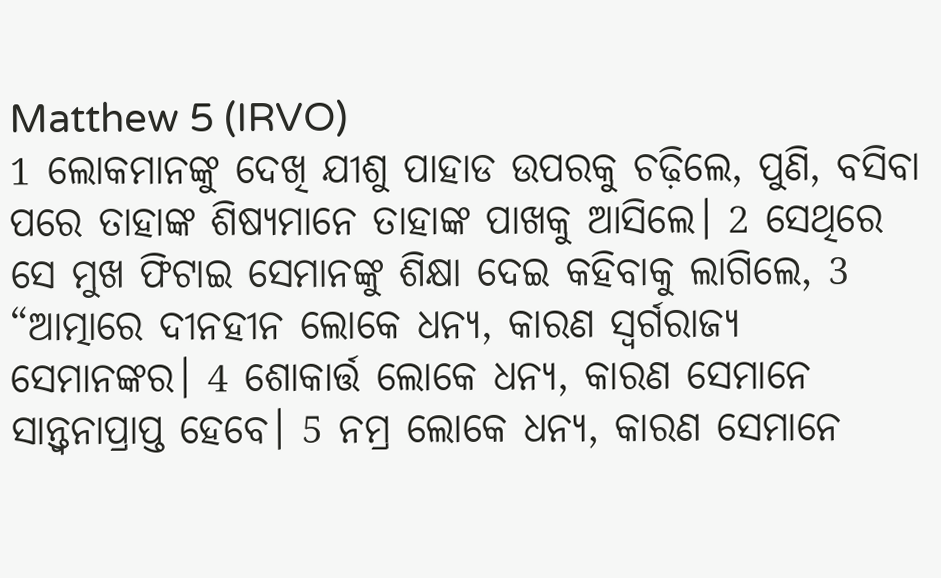Matthew 5 (IRVO)
1 ଲୋକମାନଙ୍କୁ ଦେଖି ଯୀଶୁ ପାହାଡ ଉପରକୁ ଚଢ଼ିଲେ, ପୁଣି, ବସିବା ପରେ ତାହାଙ୍କ ଶିଷ୍ୟମାନେ ତାହାଙ୍କ ପାଖକୁ ଆସିଲେ। 2 ସେଥିରେ ସେ ମୁଖ ଫିଟାଇ ସେମାନଙ୍କୁ ଶିକ୍ଷା ଦେଇ କହିବାକୁ ଲାଗିଲେ, 3 “ଆତ୍ମାରେ ଦୀନହୀନ ଲୋକେ ଧନ୍ୟ, କାରଣ ସ୍ୱର୍ଗରାଜ୍ୟ ସେମାନଙ୍କର। 4 ଶୋକାର୍ତ୍ତ ଲୋକେ ଧନ୍ୟ, କାରଣ ସେମାନେ ସାନ୍ତ୍ୱନାପ୍ରାପ୍ତ ହେବେ। 5 ନମ୍ର ଲୋକେ ଧନ୍ୟ, କାରଣ ସେମାନେ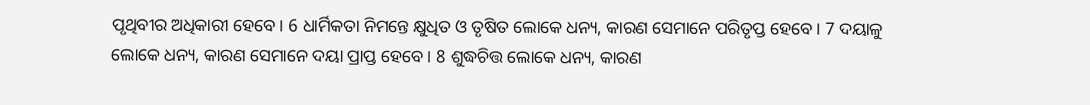ପୃଥିବୀର ଅଧିକାରୀ ହେବେ। 6 ଧାର୍ମିକତା ନିମନ୍ତେ କ୍ଷୁଧିତ ଓ ତୃଷିତ ଲୋକେ ଧନ୍ୟ, କାରଣ ସେମାନେ ପରିତୃପ୍ତ ହେବେ। 7 ଦୟାଳୁ ଲୋକେ ଧନ୍ୟ, କାରଣ ସେମାନେ ଦୟା ପ୍ରାପ୍ତ ହେବେ। 8 ଶୁଦ୍ଧଚିତ୍ତ ଲୋକେ ଧନ୍ୟ, କାରଣ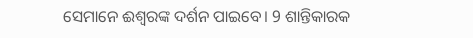ସେମାନେ ଈଶ୍ବରଙ୍କ ଦର୍ଶନ ପାଇବେ। 9 ଶାନ୍ତିକାରକ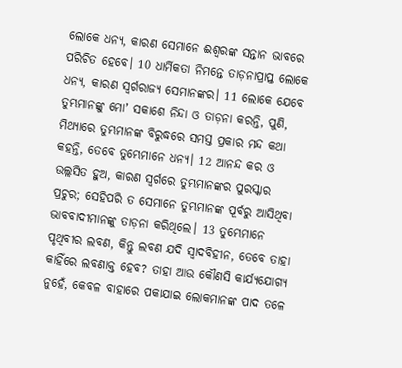ଲୋକେ ଧନ୍ୟ, କାରଣ ସେମାନେ ଈଶ୍ବରଙ୍କ ସନ୍ତାନ ଭାବରେ ପରିଚିତ ହେବେ। 10 ଧାର୍ମିକତା ନିମନ୍ତେ ତାଡ଼ନାପ୍ରାପ୍ତ ଲୋକେ ଧନ୍ୟ, କାରଣ ସ୍ୱର୍ଗରାଜ୍ୟ ସେମାନଙ୍କର। 11 ଲୋକେ ଯେବେ ତୁମ୍ଭମାନଙ୍କୁ ମୋʼ ସକାଶେ ନିନ୍ଦା ଓ ତାଡ଼ନା କରନ୍ତି, ପୁଣି, ମିଥ୍ୟାରେ ତୁମ୍ଭମାନଙ୍କ ବିରୁଦ୍ଧରେ ସମସ୍ତ ପ୍ରକାର ମନ୍ଦ କଥା କହନ୍ତି, ତେବେ ତୁମ୍ଭେମାନେ ଧନ୍ୟ। 12 ଆନନ୍ଦ କର ଓ ଉଲ୍ଲସିତ ହୁଅ, କାରଣ ସ୍ୱର୍ଗରେ ତୁମ୍ଭମାନଙ୍କର ପୁରସ୍କାର ପ୍ରଚୁର; ସେହିପରି ତ ସେମାନେ ତୁମ୍ଭମାନଙ୍କ ପୂର୍ବରୁ ଆସିଥିବା ଭାବବାଦୀମାନଙ୍କୁ ତାଡ଼ନା କରିଥିଲେ। 13 ତୁମ୍ଭେମାନେ ପୃଥିବୀର ଲବଣ, କିନ୍ତୁ ଲବଣ ଯଦି ସ୍ୱାଦବିହୀନ, ତେବେ ତାହା କାହିଁରେ ଲବଣାକ୍ତ ହେବ? ତାହା ଆଉ କୌଣସି କାର୍ଯ୍ୟଯୋଗ୍ୟ ନୁହେଁ, କେବଳ ବାହାରେ ପକାଯାଇ ଲୋକମାନଙ୍କ ପାଦ ତଳେ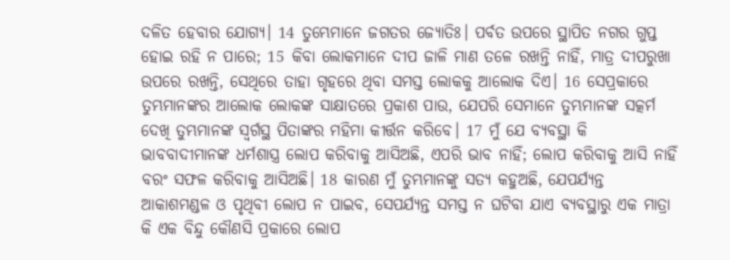ଦଳିତ ହେବାର ଯୋଗ୍ୟ। 14 ତୁମ୍ଭେମାନେ ଜଗତର ଜ୍ୟୋତିଃ। ପର୍ବତ ଉପରେ ସ୍ଥାପିତ ନଗର ଗୁପ୍ତ ହୋଇ ରହି ନ ପାରେ; 15 କିବା ଲୋକମାନେ ଦୀପ ଜାଳି ମାଣ ତଳେ ରଖନ୍ତି ନାହିଁ, ମାତ୍ର ଦୀପରୁଖା ଉପରେ ରଖନ୍ତି, ସେଥିରେ ତାହା ଗୃହରେ ଥିବା ସମସ୍ତ ଲୋକକୁ ଆଲୋକ ଦିଏ। 16 ସେପ୍ରକାରେ ତୁମ୍ଭମାନଙ୍କର ଆଲୋକ ଲୋକଙ୍କ ସାକ୍ଷାତରେ ପ୍ରକାଶ ପାଉ, ଯେପରି ସେମାନେ ତୁମ୍ଭମାନଙ୍କ ସତ୍କର୍ମ ଦେଖି ତୁମ୍ଭମାନଙ୍କ ସ୍ୱର୍ଗସ୍ଥ ପିତାଙ୍କର ମହିମା କୀର୍ତ୍ତନ କରିବେ। 17 ମୁଁ ଯେ ବ୍ୟବସ୍ଥା କି ଭାବବାଦୀମାନଙ୍କ ଧର୍ମଶାସ୍ତ୍ର ଲୋପ କରିବାକୁ ଆସିଅଛି, ଏପରି ଭାବ ନାହିଁ; ଲୋପ କରିବାକୁ ଆସି ନାହିଁ ବରଂ ସଫଳ କରିବାକୁ ଆସିଅଛି। 18 କାରଣ ମୁଁ ତୁମ୍ଭମାନଙ୍କୁ ସତ୍ୟ କହୁଅଛି, ଯେପର୍ଯ୍ୟନ୍ତ ଆକାଶମଣ୍ଡଳ ଓ ପୃଥିବୀ ଲୋପ ନ ପାଇବ, ସେପର୍ଯ୍ୟନ୍ତ ସମସ୍ତ ନ ଘଟିବା ଯାଏ ବ୍ୟବସ୍ଥାରୁ ଏକ ମାତ୍ରା କି ଏକ ବିନ୍ଦୁ କୌଣସି ପ୍ରକାରେ ଲୋପ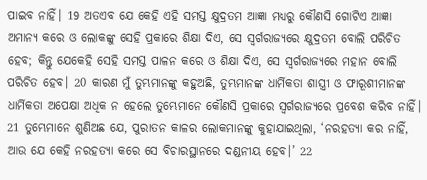ପାଇବ ନାହିଁ। 19 ଅତଏବ ଯେ କେହି ଏହି ସମସ୍ତ କ୍ଷୁଦ୍ରତମ ଆଜ୍ଞା ମଧ୍ୟରୁ କୌଣସି ଗୋଟିଏ ଆଜ୍ଞା ଅମାନ୍ୟ କରେ ଓ ଲୋକଙ୍କୁ ସେହି ପ୍ରକାରେ ଶିକ୍ଷା ଦିଏ, ସେ ସ୍ୱର୍ଗରାଜ୍ୟରେ କ୍ଷୁଦ୍ରତମ ବୋଲି ପରିଚିତ ହେବ; କିନ୍ତୁ ଯେକେହି ସେହି ସମସ୍ତ ପାଳନ କରେ ଓ ଶିକ୍ଷା ଦିଏ, ସେ ସ୍ୱର୍ଗରାଜ୍ୟରେ ମହାନ ବୋଲି ପରିଚିତ ହେବ। 20 କାରଣ ମୁଁ ତୁମ୍ଭମାନଙ୍କୁ କହୁଅଛି, ତୁମ୍ଭମାନଙ୍କ ଧାର୍ମିକତା ଶାସ୍ତ୍ରୀ ଓ ଫାରୂଶୀମାନଙ୍କ ଧାର୍ମିକତା ଅପେକ୍ଷା ଅଧିକ ନ ହେଲେ ତୁମ୍ଭେମାନେ କୌଣସି ପ୍ରକାରେ ସ୍ୱର୍ଗରାଜ୍ୟରେ ପ୍ରବେଶ କରିବ ନାହିଁ। 21 ତୁମ୍ଭେମାନେ ଶୁଣିଅଛ ଯେ, ପୁରାତନ କାଳର ଲୋକମାନଙ୍କୁ କୁହାଯାଇଥିଲା, ‘ନରହତ୍ୟା କର ନାହିଁ, ଆଉ ଯେ କେହି ନରହତ୍ୟା କରେ ସେ ବିଚାରସ୍ଥାନରେ ଦଣ୍ଡନୀୟ ହେବ।’ 22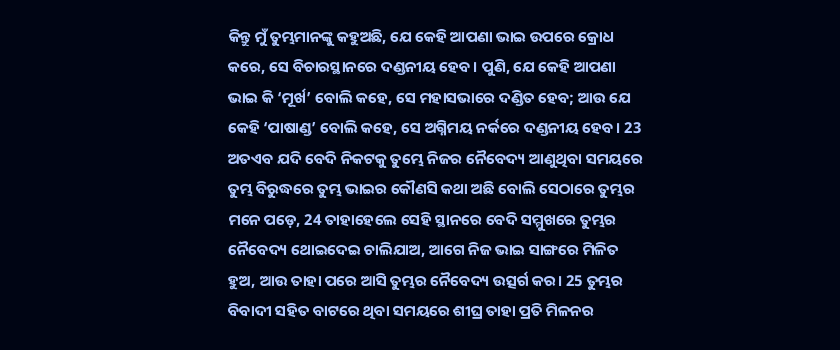କିନ୍ତୁ ମୁଁ ତୁମ୍ଭମାନଙ୍କୁ କହୁଅଛି, ଯେ କେହି ଆପଣା ଭାଇ ଉପରେ କ୍ରୋଧ କରେ, ସେ ବିଚାରସ୍ଥାନରେ ଦଣ୍ଡନୀୟ ହେବ। ପୁଣି, ଯେ କେହି ଆପଣା ଭାଇ କି ‘ମୂର୍ଖ’ ବୋଲି କହେ, ସେ ମହାସଭାରେ ଦଣ୍ଡିତ ହେବ; ଆଉ ଯେ କେହି ‘ପାଷାଣ୍ଡ’ ବୋଲି କହେ, ସେ ଅଗ୍ନିମୟ ନର୍କରେ ଦଣ୍ଡନୀୟ ହେବ। 23 ଅତଏବ ଯଦି ବେଦି ନିକଟକୁ ତୁମ୍ଭେ ନିଜର ନୈବେଦ୍ୟ ଆଣୁଥିବା ସମୟରେ ତୁମ୍ଭ ବିରୁଦ୍ଧରେ ତୁମ୍ଭ ଭାଇର କୌଣସି କଥା ଅଛି ବୋଲି ସେଠାରେ ତୁମ୍ଭର ମନେ ପଡ଼େ, 24 ତାହାହେଲେ ସେହି ସ୍ଥାନରେ ବେଦି ସମ୍ମୁଖରେ ତୁମ୍ଭର ନୈବେଦ୍ୟ ଥୋଇଦେଇ ଚାଲିଯାଅ, ଆଗେ ନିଜ ଭାଇ ସାଙ୍ଗରେ ମିଳିତ ହୁଅ, ଆଉ ତାହା ପରେ ଆସି ତୁମ୍ଭର ନୈବେଦ୍ୟ ଉତ୍ସର୍ଗ କର। 25 ତୁମ୍ଭର ବିବାଦୀ ସହିତ ବାଟରେ ଥିବା ସମୟରେ ଶୀଘ୍ର ତାହା ପ୍ରତି ମିଳନର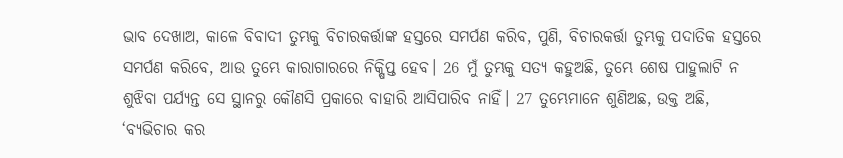ଭାବ ଦେଖାଅ, କାଳେ ବିବାଦୀ ତୁମ୍ଭକୁ ବିଚାରକର୍ତ୍ତାଙ୍କ ହସ୍ତରେ ସମର୍ପଣ କରିବ, ପୁଣି, ବିଚାରକର୍ତ୍ତା ତୁମ୍ଭକୁ ପଦାତିକ ହସ୍ତରେ ସମର୍ପଣ କରିବେ, ଆଉ ତୁମ୍ଭେ କାରାଗାରରେ ନିକ୍ଷିପ୍ତ ହେବ। 26 ମୁଁ ତୁମ୍ଭକୁ ସତ୍ୟ କହୁଅଛି, ତୁମ୍ଭେ ଶେଷ ପାହୁଲାଟି ନ ଶୁଝିବା ପର୍ଯ୍ୟନ୍ତ ସେ ସ୍ଥାନରୁ କୌଣସି ପ୍ରକାରେ ବାହାରି ଆସିପାରିବ ନାହିଁ। 27 ତୁମ୍ଭେମାନେ ଶୁଣିଅଛ, ଉକ୍ତ ଅଛି, ‘ବ୍ୟଭିଚାର କର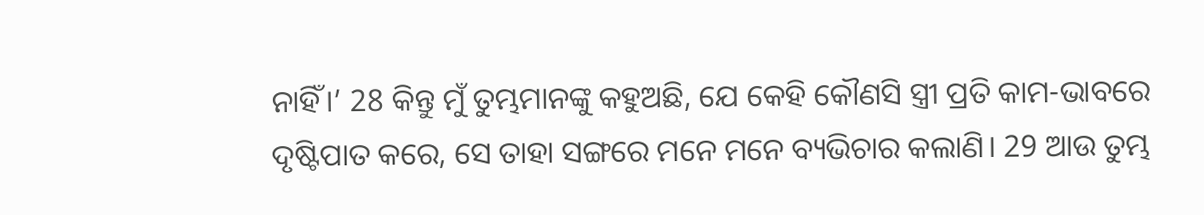ନାହିଁ।’ 28 କିନ୍ତୁ ମୁଁ ତୁମ୍ଭମାନଙ୍କୁ କହୁଅଛି, ଯେ କେହି କୌଣସି ସ୍ତ୍ରୀ ପ୍ରତି କାମ-ଭାବରେ ଦୃଷ୍ଟିପାତ କରେ, ସେ ତାହା ସଙ୍ଗରେ ମନେ ମନେ ବ୍ୟଭିଚାର କଲାଣି। 29 ଆଉ ତୁମ୍ଭ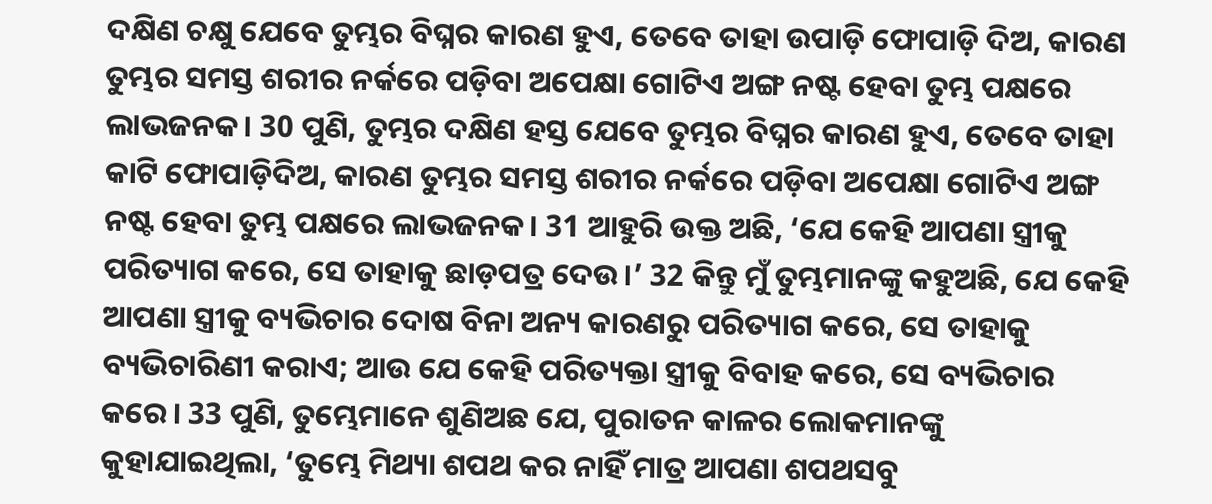ଦକ୍ଷିଣ ଚକ୍ଷୁ ଯେବେ ତୁମ୍ଭର ବିଘ୍ନର କାରଣ ହୁଏ, ତେବେ ତାହା ଉପାଡ଼ି ଫୋପାଡ଼ି ଦିଅ, କାରଣ ତୁମ୍ଭର ସମସ୍ତ ଶରୀର ନର୍କରେ ପଡ଼ିବା ଅପେକ୍ଷା ଗୋଟିଏ ଅଙ୍ଗ ନଷ୍ଟ ହେବା ତୁମ୍ଭ ପକ୍ଷରେ ଲାଭଜନକ। 30 ପୁଣି, ତୁମ୍ଭର ଦକ୍ଷିଣ ହସ୍ତ ଯେବେ ତୁମ୍ଭର ବିଘ୍ନର କାରଣ ହୁଏ, ତେବେ ତାହା କାଟି ଫୋପାଡ଼ିଦିଅ, କାରଣ ତୁମ୍ଭର ସମସ୍ତ ଶରୀର ନର୍କରେ ପଡ଼ିବା ଅପେକ୍ଷା ଗୋଟିଏ ଅଙ୍ଗ ନଷ୍ଟ ହେବା ତୁମ୍ଭ ପକ୍ଷରେ ଲାଭଜନକ। 31 ଆହୁରି ଉକ୍ତ ଅଛି, ‘ଯେ କେହି ଆପଣା ସ୍ତ୍ରୀକୁ ପରିତ୍ୟାଗ କରେ, ସେ ତାହାକୁ ଛାଡ଼ପତ୍ର ଦେଉ।’ 32 କିନ୍ତୁ ମୁଁ ତୁମ୍ଭମାନଙ୍କୁ କହୁଅଛି, ଯେ କେହି ଆପଣା ସ୍ତ୍ରୀକୁ ବ୍ୟଭିଚାର ଦୋଷ ବିନା ଅନ୍ୟ କାରଣରୁ ପରିତ୍ୟାଗ କରେ, ସେ ତାହାକୁ ବ୍ୟଭିଚାରିଣୀ କରାଏ; ଆଉ ଯେ କେହି ପରିତ୍ୟକ୍ତା ସ୍ତ୍ରୀକୁ ବିବାହ କରେ, ସେ ବ୍ୟଭିଚାର କରେ। 33 ପୁଣି, ତୁମ୍ଭେମାନେ ଶୁଣିଅଛ ଯେ, ପୁରାତନ କାଳର ଲୋକମାନଙ୍କୁ କୁହାଯାଇଥିଲା, ‘ତୁମ୍ଭେ ମିଥ୍ୟା ଶପଥ କର ନାହିଁ ମାତ୍ର ଆପଣା ଶପଥସବୁ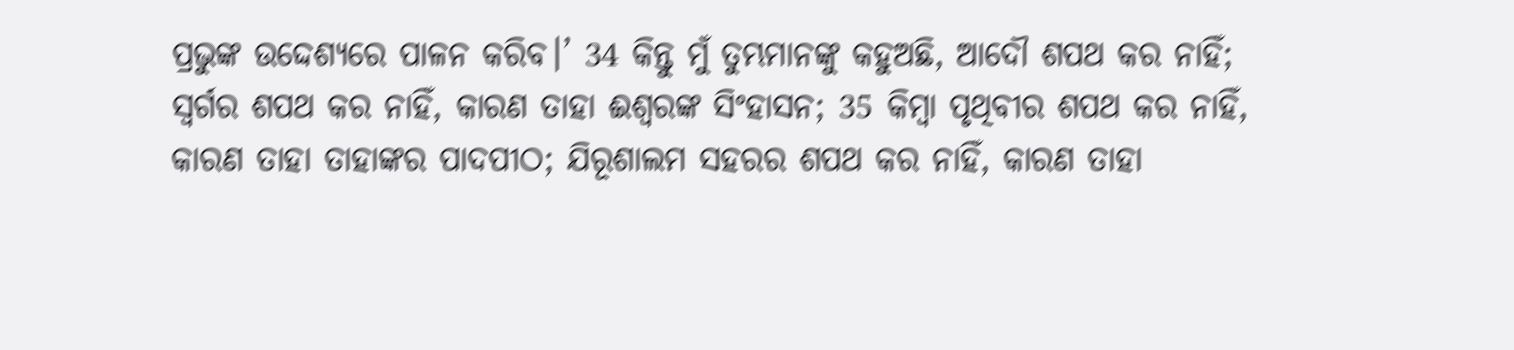ପ୍ରଭୁଙ୍କ ଉଦ୍ଦେଶ୍ୟରେ ପାଳନ କରିବ।’ 34 କିନ୍ତୁ ମୁଁ ତୁମ୍ଭମାନଙ୍କୁ କହୁଅଛି, ଆଦୌ ଶପଥ କର ନାହିଁ; ସ୍ୱର୍ଗର ଶପଥ କର ନାହିଁ, କାରଣ ତାହା ଈଶ୍ବରଙ୍କ ସିଂହାସନ; 35 କିମ୍ବା ପୃଥିବୀର ଶପଥ କର ନାହିଁ, କାରଣ ତାହା ତାହାଙ୍କର ପାଦପୀଠ; ଯିରୂଶାଲମ ସହରର ଶପଥ କର ନାହିଁ, କାରଣ ତାହା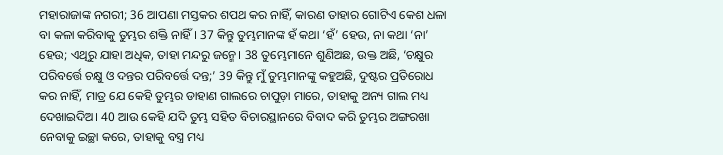ମହାରାଜାଙ୍କ ନଗରୀ; 36 ଆପଣା ମସ୍ତକର ଶପଥ କର ନାହିଁ, କାରଣ ତାହାର ଗୋଟିଏ କେଶ ଧଳା ବା କଳା କରିବାକୁ ତୁମ୍ଭର ଶକ୍ତି ନାହିଁ। 37 କିନ୍ତୁ ତୁମ୍ଭମାନଙ୍କ ହଁ କଥା ‘ହଁ’ ହେଉ, ନା କଥା ‘ନା’ ହେଉ; ଏଥିରୁ ଯାହା ଅଧିକ, ତାହା ମନ୍ଦରୁ ଜନ୍ମେ। 38 ତୁମ୍ଭେମାନେ ଶୁଣିଅଛ, ଉକ୍ତ ଅଛି, ‘ଚକ୍ଷୁର ପରିବର୍ତ୍ତେ ଚକ୍ଷୁ ଓ ଦନ୍ତର ପରିବର୍ତ୍ତେ ଦନ୍ତ;’ 39 କିନ୍ତୁ ମୁଁ ତୁମ୍ଭମାନଙ୍କୁ କହୁଅଛି, ଦୁଷ୍ଟର ପ୍ରତିରୋଧ କର ନାହିଁ, ମାତ୍ର ଯେ କେହି ତୁମ୍ଭର ଡାହାଣ ଗାଲରେ ଚାପୁଡ଼ା ମାରେ, ତାହାକୁ ଅନ୍ୟ ଗାଲ ମଧ୍ୟ ଦେଖାଇଦିଅ। 40 ଆଉ କେହି ଯଦି ତୁମ୍ଭ ସହିତ ବିଚାରସ୍ଥାନରେ ବିବାଦ କରି ତୁମ୍ଭର ଅଙ୍ଗରଖା ନେବାକୁ ଇଚ୍ଛା କରେ, ତାହାକୁ ବସ୍ତ୍ର ମଧ୍ୟ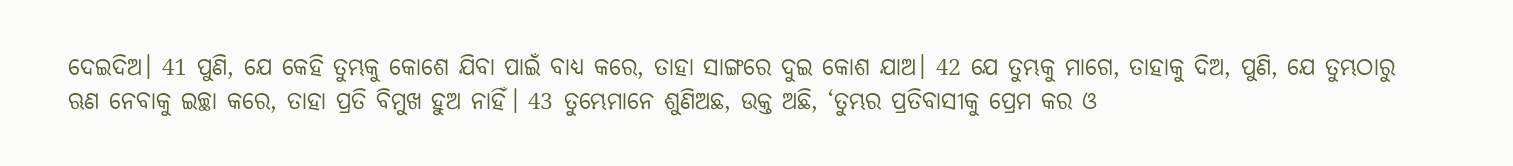ଦେଇଦିଅ। 41 ପୁଣି, ଯେ କେହି ତୁମ୍ଭକୁ କୋଶେ ଯିବା ପାଇଁ ବାଧ୍ୟ କରେ, ତାହା ସାଙ୍ଗରେ ଦୁଇ କୋଶ ଯାଅ। 42 ଯେ ତୁମ୍ଭକୁ ମାଗେ, ତାହାକୁ ଦିଅ, ପୁଣି, ଯେ ତୁମ୍ଭଠାରୁ ଋଣ ନେବାକୁ ଇଚ୍ଛା କରେ, ତାହା ପ୍ରତି ବିମୁଖ ହୁଅ ନାହିଁ। 43 ତୁମ୍ଭେମାନେ ଶୁଣିଅଛ, ଉକ୍ତ ଅଛି, ‘ତୁମ୍ଭର ପ୍ରତିବାସୀକୁ ପ୍ରେମ କର ଓ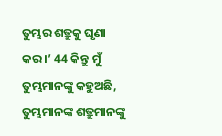ତୁମ୍ଭର ଶତ୍ରୁକୁ ଘୃଣା କର।’ 44 କିନ୍ତୁ ମୁଁ ତୁମ୍ଭମାନଙ୍କୁ କହୁଅଛି, ତୁମ୍ଭମାନଙ୍କ ଶତ୍ରୁମାନଙ୍କୁ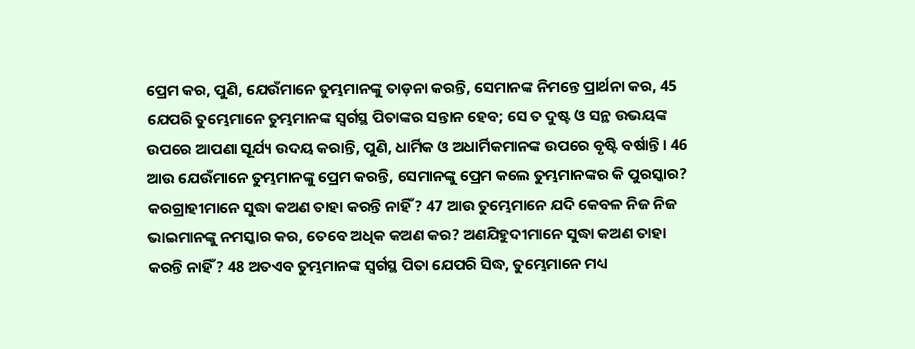ପ୍ରେମ କର, ପୁଣି, ଯେଉଁମାନେ ତୁମ୍ଭମାନଙ୍କୁ ତାଡ଼ନା କରନ୍ତି, ସେମାନଙ୍କ ନିମନ୍ତେ ପ୍ରାର୍ଥନା କର, 45 ଯେପରି ତୁମ୍ଭେମାନେ ତୁମ୍ଭମାନଙ୍କ ସ୍ୱର୍ଗସ୍ଥ ପିତାଙ୍କର ସନ୍ତାନ ହେବ; ସେ ତ ଦୁଷ୍ଟ ଓ ସନ୍ଥ ଉଭୟଙ୍କ ଉପରେ ଆପଣା ସୂର୍ଯ୍ୟ ଉଦୟ କରାନ୍ତି, ପୁଣି, ଧାର୍ମିକ ଓ ଅଧାର୍ମିକମାନଙ୍କ ଉପରେ ବୃଷ୍ଟି ବର୍ଷାନ୍ତି। 46 ଆଉ ଯେଉଁମାନେ ତୁମ୍ଭମାନଙ୍କୁ ପ୍ରେମ କରନ୍ତି, ସେମାନଙ୍କୁ ପ୍ରେମ କଲେ ତୁମ୍ଭମାନଙ୍କର କି ପୁରସ୍କାର? କରଗ୍ରାହୀମାନେ ସୁଦ୍ଧା କଅଣ ତାହା କରନ୍ତି ନାହିଁ? 47 ଆଉ ତୁମ୍ଭେମାନେ ଯଦି କେବଳ ନିଜ ନିଜ ଭାଇମାନଙ୍କୁ ନମସ୍କାର କର, ତେବେ ଅଧିକ କଅଣ କର? ଅଣଯିହୁଦୀମାନେ ସୁଦ୍ଧା କଅଣ ତାହା କରନ୍ତି ନାହିଁ? 48 ଅତଏବ ତୁମ୍ଭମାନଙ୍କ ସ୍ୱର୍ଗସ୍ଥ ପିତା ଯେପରି ସିଦ୍ଧ, ତୁମ୍ଭେମାନେ ମଧ୍ୟ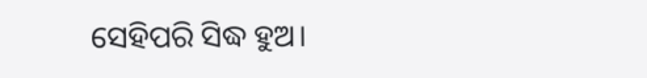ସେହିପରି ସିଦ୍ଧ ହୁଅ।